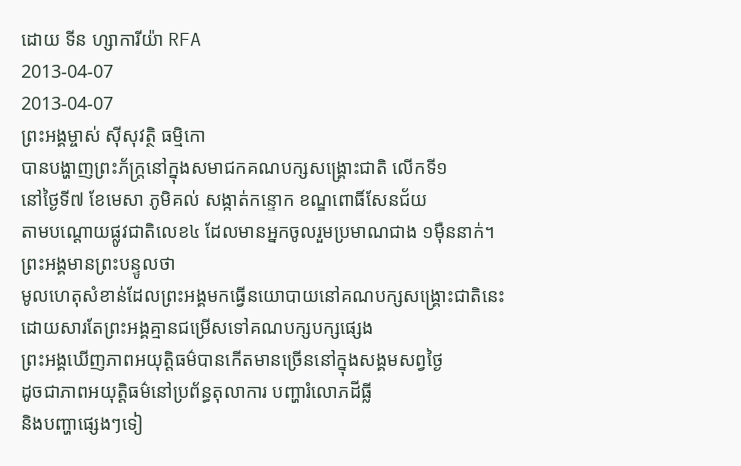ដោយ ទីន ហ្សាការីយ៉ា RFA
2013-04-07
2013-04-07
ព្រះអង្គម្ចាស់ ស៊ីសុវត្ថិ ធម្មិកោ
បានបង្ហាញព្រះភ័ក្ត្រនៅក្នុងសមាជកគណបក្សសង្គ្រោះជាតិ លើកទី១
នៅថ្ងៃទី៧ ខែមេសា ភូមិគល់ សង្កាត់កន្ទោក ខណ្ឌពោធិ៍សែនជ័យ
តាមបណ្តោយផ្លូវជាតិលេខ៤ ដែលមានអ្នកចូលរួមប្រមាណជាង ១ម៉ឺននាក់។
ព្រះអង្គមានព្រះបន្ទូលថា
មូលហេតុសំខាន់ដែលព្រះអង្គមកធ្វើនយោបាយនៅគណបក្សសង្រ្គោះជាតិនេះ
ដោយសារតែព្រះអង្គគ្មានជម្រើសទៅគណបក្សបក្សផ្សេង
ព្រះអង្គឃើញភាពអយុត្តិធម៌បានកើតមានច្រើននៅក្នុងសង្គមសព្វថ្ងៃ
ដូចជាភាពអយុត្តិធម៌នៅប្រព័ន្ធតុលាការ បញ្ហារំលោភដីធ្លី
និងបញ្ហាផ្សេងៗទៀ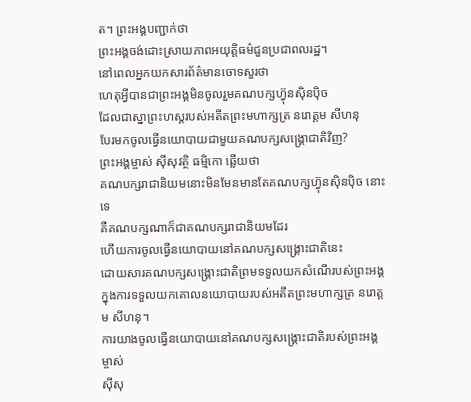ត។ ព្រះអង្គបញ្ជាក់ថា
ព្រះអង្គចង់ដោះស្រាយភាពអយុត្តិធម៌ជួនប្រជាពលរដ្ឋ។
នៅពេលអ្នកយកសារព័ត៌មានចោទសួរថា
ហេតុអ្វីបានជាព្រះអង្គមិនចូលរួមគណបក្សហ្វ៊ុនស៊ិនប៉ិច
ដែលជាស្នាព្រះហស្ដរបស់អតីតព្រះមហាក្សត្រ នរោត្តម សីហនុ
បែរមកចូលធ្វើនយោបាយជាមួយគណបក្សសង្រ្គោជាតិវិញ?
ព្រះអង្គម្ចាស់ ស៊ីសុវត្ថិ ធម្មិកោ ឆ្លើយថា
គណបក្សរាជានិយមនោះមិនមែនមានតែគណបក្សហ្វ៊ុនស៊ិនប៉ិច នោះទេ
គឺគណបក្សណាក៏ជាគណបក្សរាជានិយមដែរ
ហើយការចូលធ្វើនយោបាយនៅគណបក្សសង្រ្គោះជាតិនេះ
ដោយសារគណបក្សសង្រ្គោះជាតិព្រមទទួលយកសំណើរបស់ព្រះអង្គ
ក្នុងការទទួលយកគោលនយោបាយរបស់អតីតព្រះមហាក្សត្រ នរោត្តម សីហនុ។
ការយាងចូលធ្វើនយោបាយនៅគណបក្សសង្រ្គោះជាតិរបស់ព្រះអង្គម្ចាស់
ស៊ីសុ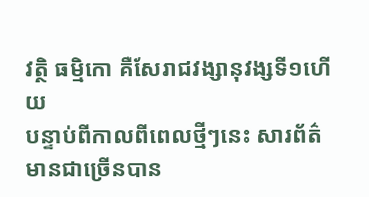វត្ថិ ធម្មិកោ គឺសែរាជវង្សានុវង្សទី១ហើយ
បន្ទាប់ពីកាលពីពេលថ្មីៗនេះ សារព័ត៌មានជាច្រើនបាន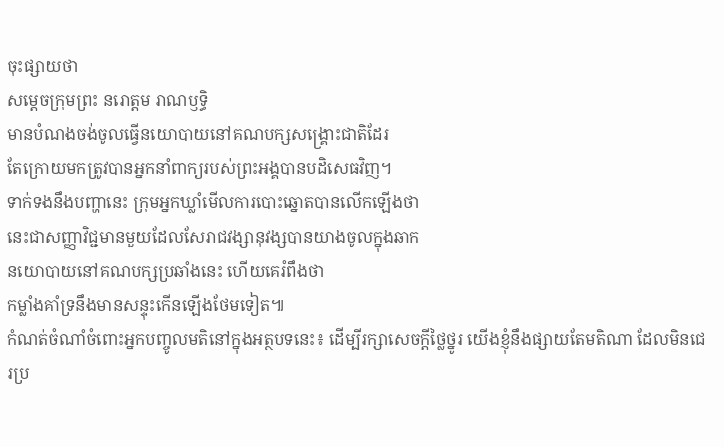ចុះផ្សាយថា
សម្តេចក្រុមព្រះ នរោត្តម រាណឫទ្ធិ
មានបំណងចង់ចូលធ្វើនយោបាយនៅគណបក្សសង្រ្គោះជាតិដែរ
តែក្រោយមកត្រូវបានអ្នកនាំពាក្យរបស់ព្រះអង្គបានបដិសេធវិញ។
ទាក់ទងនឹងបញ្ហានេះ ក្រុមអ្នកឃ្លាំមើលការបោះឆ្នោតបានលើកឡើងថា
នេះជាសញ្ញាវិជ្ជមានមួយដែលសែរាជវង្សានុវង្សបានយាងចូលក្នុងឆាក
នយោបាយនៅគណបក្សប្រឆាំងនេះ ហើយគេរំពឹងថា
កម្លាំងគាំទ្រនឹងមានសន្ទុះកើនឡើងថែមទៀត៕
កំណត់ចំណាំចំពោះអ្នកបញ្ចូលមតិនៅក្នុងអត្ថបទនេះ៖ ដើម្បីរក្សាសេចក្ដីថ្លៃថ្នូរ យើងខ្ញុំនឹងផ្សាយតែមតិណា ដែលមិនជេរប្រ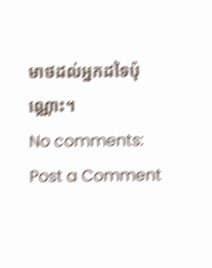មាថដល់អ្នកដទៃប៉ុណ្ណោះ។
No comments:
Post a Comment